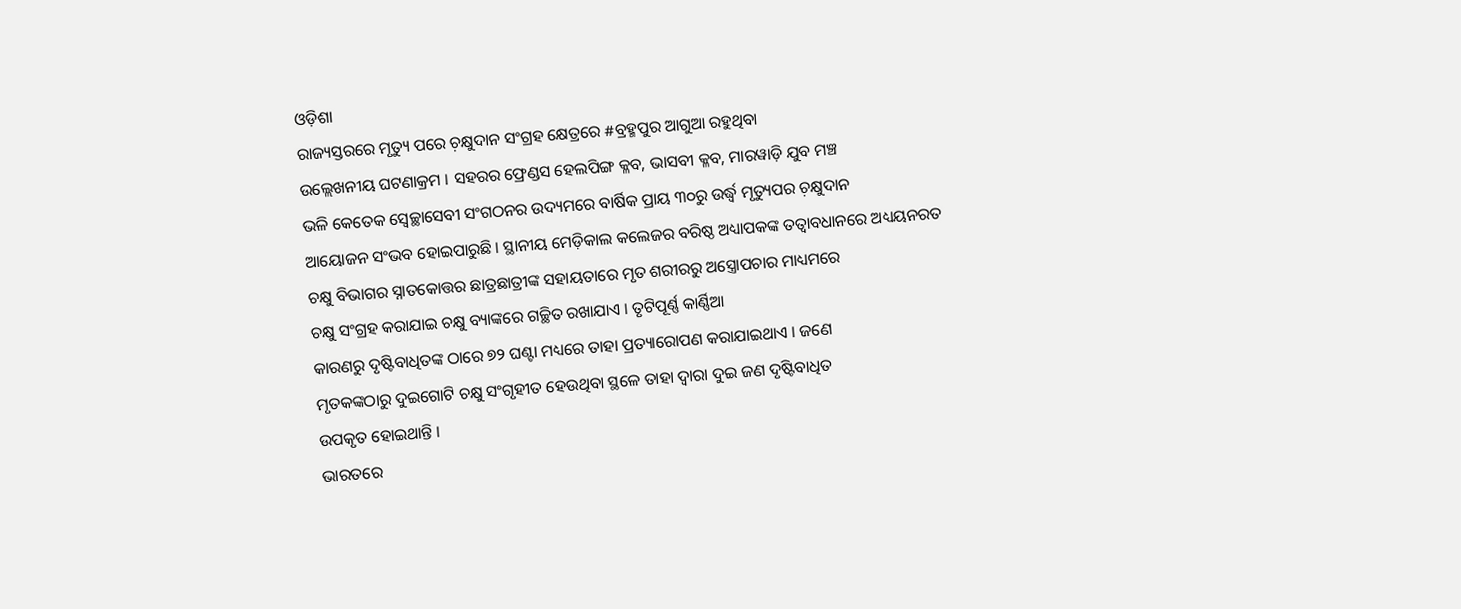ଓଡ଼ିଶା
ରାଜ୍ୟସ୍ତରରେ ମୃତ୍ୟୁ ପରେ ଚ଼କ୍ଷୁଦାନ ସଂଗ୍ରହ କ୍ଷେତ୍ରରେ #ବ୍ରହ୍ମପୁର ଆଗୁଆ ରହୁଥିବା
ଉଲ୍ଲେଖନୀୟ ଘଟଣାକ୍ରମ । ସହରର ଫ୍ରେଣ୍ଡସ ହେଲପିଙ୍ଗ କ୍ଳବ, ଭାସବୀ କ୍ଳବ, ମାରୱାଡ଼ି ଯୁବ ମଞ୍ଚ
ଭଳି କେତେକ ସ୍ୱେଚ୍ଛାସେବୀ ସଂଗଠନର ଉଦ୍ୟମରେ ବାର୍ଷିକ ପ୍ରାୟ ୩୦ରୁ ଉର୍ଦ୍ଧ୍ୱ ମୃତ୍ୟୁପର ଚ଼କ୍ଷୁଦାନ
ଆୟୋଜନ ସଂଭବ ହୋଇପାରୁଛି । ସ୍ଥାନୀୟ ମେଡ଼ିକାଲ କଲେଜର ବରିଷ୍ଠ ଅଧ୍ୟାପକଙ୍କ ତତ୍ୱାବଧାନରେ ଅଧ୍ୟୟନରତ
ଚକ୍ଷୁ ବିଭାଗର ସ୍ନାତକୋତ୍ତର ଛାତ୍ରଛାତ୍ରୀଙ୍କ ସହାୟତାରେ ମୃତ ଶରୀରରୁ ଅସ୍ତ୍ରୋପଚାର ମାଧ୍ୟମରେ
ଚକ୍ଷୁ ସଂଗ୍ରହ କରାଯାଇ ଚକ୍ଷୁ ବ୍ୟାଙ୍କରେ ଗଚ୍ଛିତ ରଖାଯାଏ । ତୃଟିପୂର୍ଣ୍ଣ କାର୍ଣ୍ଣିଆ
କାରଣରୁ ଦୃଷ୍ଟିବାଧିତଙ୍କ ଠାରେ ୭୨ ଘଣ୍ଟା ମଧ୍ୟରେ ତାହା ପ୍ରତ୍ୟାରୋପଣ କରାଯାଇଥାଏ । ଜଣେ
ମୃତକଙ୍କଠାରୁ ଦୁଇଗୋଟି ଚକ୍ଷୁ ସଂଗୃହୀତ ହେଉଥିବା ସ୍ଥଳେ ତାହା ଦ୍ୱାରା ଦୁଇ ଜଣ ଦୃଷ୍ଟିବାଧିତ
ଉପକୃତ ହୋଇଥାନ୍ତି ।
ଭାରତରେ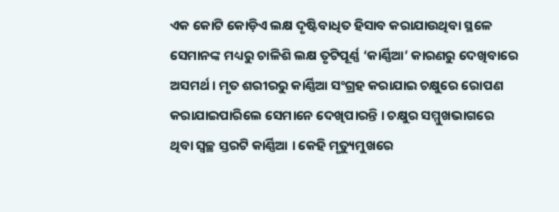ଏକ କୋଟି କୋଡ଼ିଏ ଲକ୍ଷ ଦୃଷ୍ଟିବାଧିତ ହିସାବ କରାଯାଉଥିବା ସ୍ଥଳେ ସେମାନଙ୍କ ମଧ୍ୟରୁ ଚାଳିଶି ଲକ୍ଷ ତୃଟିପୂର୍ଣ୍ଣ ‘କାର୍ଣ୍ଣିଆ’ କାରଣରୁ ଦେଖିବାରେ ଅସମର୍ଥ । ମୃତ ଶରୀରରୁ କାର୍ଣ୍ଣିଆ ସଂଗ୍ରହ କରାଯାଇ ଚକ୍ଷୁରେ ରୋପଣ କରାଯାଇପାରିଲେ ସେମାନେ ଦେଖିପାରନ୍ତି । ଚକ୍ଷୁର ସମ୍ମୁଖଭାଗରେ ଥିବା ସ୍ୱଚ୍ଛ ସ୍ତରଟି କାର୍ଣ୍ଣିଆ । କେହି ମୃତ୍ୟୁମୁଖରେ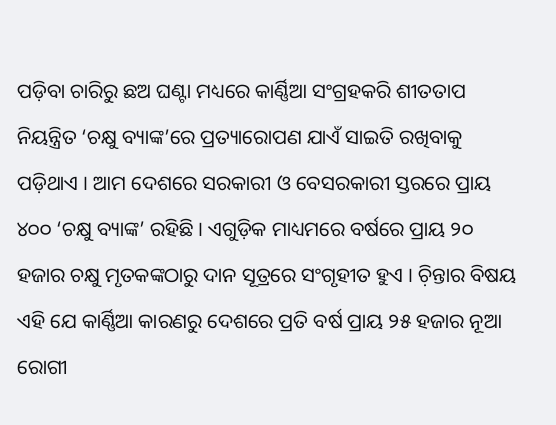ପଡ଼ିବା ଚାରିରୁ ଛଅ ଘଣ୍ଟା ମଧ୍ୟରେ କାର୍ଣ୍ଣିଆ ସଂଗ୍ରହକରି ଶୀତତାପ ନିୟନ୍ତ୍ରିତ ‘ଚକ୍ଷୁ ବ୍ୟାଙ୍କ’ରେ ପ୍ରତ୍ୟାରୋପଣ ଯାଏଁ ସାଇତି ରଖିବାକୁ ପଡ଼ିଥାଏ । ଆମ ଦେଶରେ ସରକାରୀ ଓ ବେସରକାରୀ ସ୍ତରରେ ପ୍ରାୟ ୪୦୦ ‘ଚକ୍ଷୁ ବ୍ୟାଙ୍କ’ ରହିଛି । ଏଗୁଡ଼ିକ ମାଧ୍ୟମରେ ବର୍ଷରେ ପ୍ରାୟ ୨୦ ହଜାର ଚକ୍ଷୁ ମୃତକଙ୍କଠାରୁ ଦାନ ସୂତ୍ରରେ ସଂଗୃହୀତ ହୁଏ । ଚ଼ିନ୍ତାର ବିଷୟ ଏହି ଯେ କାର୍ଣ୍ଣିଆ କାରଣରୁ ଦେଶରେ ପ୍ରତି ବର୍ଷ ପ୍ରାୟ ୨୫ ହଜାର ନୂଆ ରୋଗୀ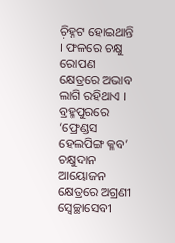ଚ଼ିହ୍ନଟ ହୋଇଥାନ୍ତି । ଫଳରେ ଚକ୍ଷୁ ରୋପଣ କ୍ଷେତ୍ରରେ ଅଭାବ ଲାଗି ରହିଥାଏ ।
ବ୍ରହ୍ମପୁରରେ ‘ଫ୍ରେଣ୍ଡସ ହେଲପିଙ୍ଗ କ୍ଳବ’ ଚକ୍ଷୁଦାନ ଆୟୋଜନ କ୍ଷେତ୍ରରେ ଅଗ୍ରଣୀ ସ୍ୱେଚ୍ଛାସେବୀ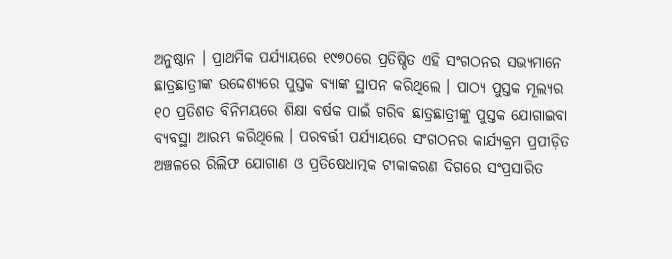ଅନୁଷ୍ଠାନ । ପ୍ରାଥମିକ ପର୍ଯ୍ୟାୟରେ ୧୯୭୦ରେ ପ୍ରତିଷ୍ଠିତ ଏହି ସଂଗଠନର ସଭ୍ୟମାନେ ଛାତ୍ରଛାତ୍ରୀଙ୍କ ଉଦ୍ଦେଶ୍ୟରେ ପୁସ୍ତକ ବ୍ୟାଙ୍କ ସ୍ଥାପନ କରିଥିଲେ । ପାଠ୍ୟ ପୁସ୍ତକ ମୂଲ୍ୟର ୧୦ ପ୍ରତିଶତ ବିନିମୟରେ ଶିକ୍ଷା ବର୍ଷକ ପାଇଁ ଗରିବ ଛାତ୍ରଛାତ୍ରୀଙ୍କୁ ପୁସ୍ତକ ଯୋଗାଇବା ବ୍ୟବସ୍ଥା ଆରମ୍ଭ କରିଥିଲେ । ପରବର୍ତ୍ତୀ ପର୍ଯ୍ୟାୟରେ ସଂଗଠନର କାର୍ଯ୍ୟକ୍ରମ ପ୍ରପୀଡ଼ିତ ଅଞ୍ଚଳରେ ରିଲିଫ ଯୋଗାଣ ଓ ପ୍ରତିଷେଧାତ୍ମକ ଟୀକାକରଣ ଦିଗରେ ସଂପ୍ରସାରିତ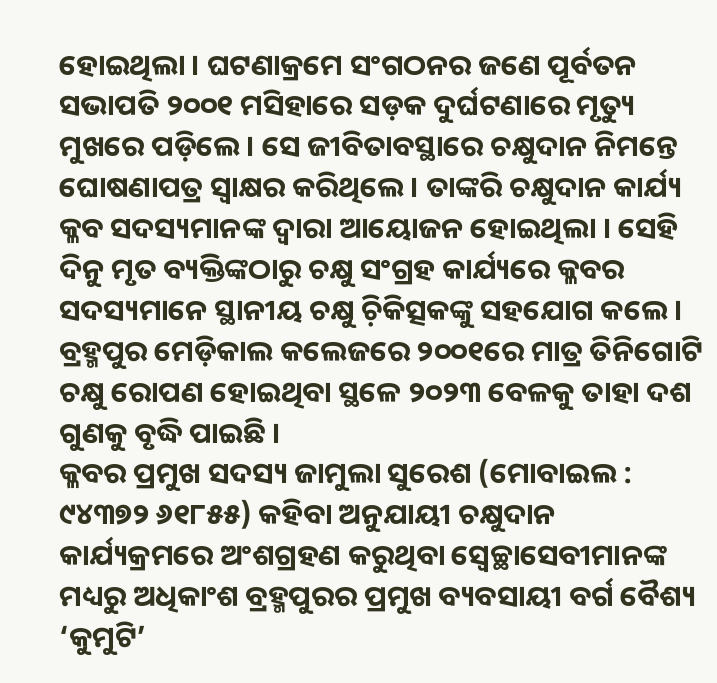ହୋଇଥିଲା । ଘଟଣାକ୍ରମେ ସଂଗଠନର ଜଣେ ପୂର୍ବତନ ସଭାପତି ୨୦୦୧ ମସିହାରେ ସଡ଼କ ଦୁର୍ଘଟଣାରେ ମୃତ୍ୟୁ ମୁଖରେ ପଡ଼ିଲେ । ସେ ଜୀବିତାବସ୍ଥାରେ ଚକ୍ଷୁଦାନ ନିମନ୍ତେ ଘୋଷଣାପତ୍ର ସ୍ୱାକ୍ଷର କରିଥିଲେ । ତାଙ୍କରି ଚକ୍ଷୁଦାନ କାର୍ଯ୍ୟ କ୍ଳବ ସଦସ୍ୟମାନଙ୍କ ଦ୍ୱାରା ଆୟୋଜନ ହୋଇଥିଲା । ସେହି ଦିନୁ ମୃତ ବ୍ୟକ୍ତିଙ୍କଠାରୁ ଚକ୍ଷୁ ସଂଗ୍ରହ କାର୍ଯ୍ୟରେ କ୍ଳବର ସଦସ୍ୟମାନେ ସ୍ଥାନୀୟ ଚକ୍ଷୁ ଚ଼ିକିତ୍ସକଙ୍କୁ ସହଯୋଗ କଲେ । ବ୍ରହ୍ମପୁର ମେଡ଼ିକାଲ କଲେଜରେ ୨୦୦୧ରେ ମାତ୍ର ତିନିଗୋଟି ଚକ୍ଷୁ ରୋପଣ ହୋଇଥିବା ସ୍ଥଳେ ୨୦୨୩ ବେଳକୁ ତାହା ଦଶ ଗୁଣକୁ ବୃଦ୍ଧି ପାଇଛି ।
କ୍ଳବର ପ୍ରମୁଖ ସଦସ୍ୟ ଜାମୁଲା ସୁରେଶ (ମୋବାଇଲ : ୯୪୩୭୨ ୬୧୮୫୫) କହିବା ଅନୁଯାୟୀ ଚକ୍ଷୁଦାନ କାର୍ଯ୍ୟକ୍ରମରେ ଅଂଶଗ୍ରହଣ କରୁଥିବା ସ୍ୱେଚ୍ଛାସେବୀମାନଙ୍କ ମଧ୍ୟରୁ ଅଧିକାଂଶ ବ୍ରହ୍ମପୁରର ପ୍ରମୁଖ ବ୍ୟବସାୟୀ ବର୍ଗ ବୈଶ୍ୟ ‘କୁମୁଟି’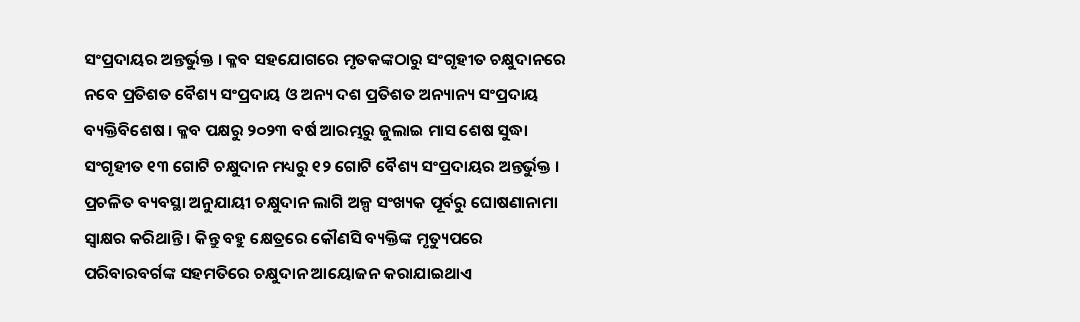ସଂପ୍ରଦାୟର ଅନ୍ତର୍ଭୁକ୍ତ । କ୍ଳବ ସହଯୋଗରେ ମୃତକଙ୍କଠାରୁ ସଂଗୃହୀତ ଚକ୍ଷୁଦାନରେ ନବେ ପ୍ରତିଶତ ବୈଶ୍ୟ ସଂପ୍ରଦାୟ ଓ ଅନ୍ୟ ଦଶ ପ୍ରତିଶତ ଅନ୍ୟାନ୍ୟ ସଂପ୍ରଦାୟ ବ୍ୟକ୍ତିବିଶେଷ । କ୍ଳବ ପକ୍ଷରୁ ୨୦୨୩ ବର୍ଷ ଆରମ୍ଭରୁ ଜୁଲାଇ ମାସ ଶେଷ ସୁଦ୍ଧା ସଂଗୃହୀତ ୧୩ ଗୋଟି ଚକ୍ଷୁଦାନ ମଧ୍ୟରୁ ୧୨ ଗୋଟି ବୈଶ୍ୟ ସଂପ୍ରଦାୟର ଅନ୍ତର୍ଭୁକ୍ତ । ପ୍ରଚଳିତ ବ୍ୟବସ୍ଥା ଅନୁଯାୟୀ ଚକ୍ଷୁଦାନ ଲାଗି ଅଳ୍ପ ସଂଖ୍ୟକ ପୂର୍ବରୁ ଘୋଷଣାନାମା ସ୍ୱାକ୍ଷର କରିଥାନ୍ତି । କିନ୍ତୁ ବହୁ କ୍ଷେତ୍ରରେ କୌଣସି ବ୍ୟକ୍ତିଙ୍କ ମୃତ୍ୟୁପରେ ପରିବାରବର୍ଗଙ୍କ ସହମତିରେ ଚକ୍ଷୁଦାନ ଆୟୋଜନ କରାଯାଇଥାଏ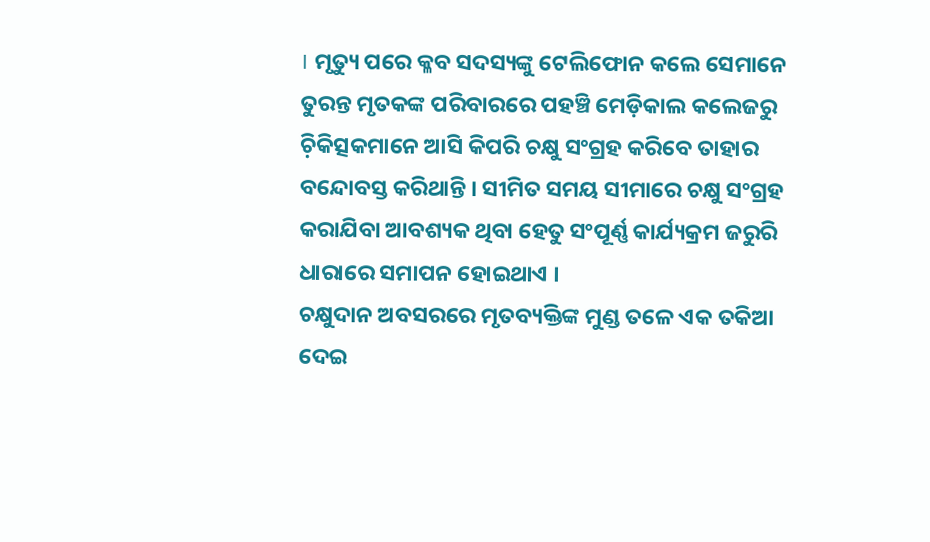। ମୃତ୍ୟୁ ପରେ କ୍ଳବ ସଦସ୍ୟଙ୍କୁ ଟେଲିଫୋନ କଲେ ସେମାନେ ତୁରନ୍ତ ମୃତକଙ୍କ ପରିବାରରେ ପହଞ୍ଚି ମେଡ଼ିକାଲ କଲେଜରୁ ଚ଼ିକିତ୍ସକମାନେ ଆସି କିପରି ଚକ୍ଷୁ ସଂଗ୍ରହ କରିବେ ତାହାର ବନ୍ଦୋବସ୍ତ କରିଥାନ୍ତି । ସୀମିତ ସମୟ ସୀମାରେ ଚକ୍ଷୁ ସଂଗ୍ରହ କରାଯିବା ଆବଶ୍ୟକ ଥିବା ହେତୁ ସଂପୂର୍ଣ୍ଣ କାର୍ଯ୍ୟକ୍ରମ ଜରୁରି ଧାରାରେ ସମାପନ ହୋଇଥାଏ ।
ଚକ୍ଷୁଦାନ ଅବସରରେ ମୃତବ୍ୟକ୍ତିଙ୍କ ମୁଣ୍ଡ ତଳେ ଏକ ତକିଆ ଦେଇ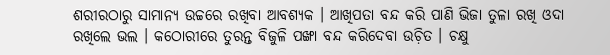ଶରୀରଠାରୁ ସାମାନ୍ୟ ଉଚ୍ଚରେ ରଖିବା ଆବଶ୍ୟକ । ଆଖିପତା ବନ୍ଦ କରି ପାଣି ଭିଜା ତୁଳା ରଖି ଓଦା ରଖିଲେ ଭଲ । କଠୋରୀରେ ତୁରନ୍ତ ବିଜୁଳି ପଙ୍ଖା ବନ୍ଦ କରିଦେବା ଉଚ଼ିତ । ଚକ୍ଷୁ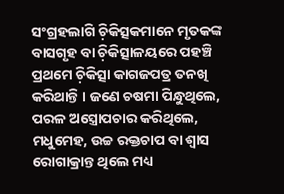ସଂଗ୍ରହଲାଗି ଚ଼ିକିତ୍ସକମାନେ ମୃତକଙ୍କ ବାସଗୃହ ବା ଚ଼ିକିତ୍ସାଳୟରେ ପହଞ୍ଚି ପ୍ରଥମେ ଚ଼ିକିତ୍ସା କାଗଜପତ୍ର ତନଖି କରିଥାନ୍ତି । ଜଣେ ଚଷମା ପିନ୍ଧୁଥିଲେ, ପରଳ ଅସ୍ତ୍ରୋପଚାର କରିଥିଲେ, ମଧୁମେହ, ଉଚ୍ଚ ରକ୍ତଚାପ ବା ଶ୍ୱାସ ରୋଗାକ୍ରାନ୍ତ ଥିଲେ ମଧ୍ୟ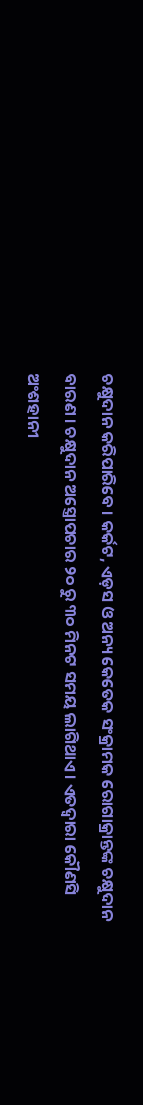ଚକ୍ଷୁଦାନ କରିପାରିବେ । କର୍କଟ, ଏଡ଼ସ ଓ ଅନ୍ୟ କେତେକ ସଂକ୍ରାମକ ରୋଗାକ୍ରାନ୍ତଙ୍କ ଚକ୍ଷୁଦାନ ବାରଣ । ଚକ୍ଷୁଦାନ ଅସ୍ତ୍ରୋପଚାର ୨୦ ରୁ ୩୦ ମିନଟ ସମୟ ଲାଗିଥାଏ । ଏତଦ୍ୱାରା କୌଣସି ଅଂଶହାନୀ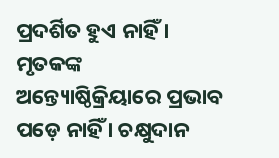ପ୍ରଦର୍ଶିତ ହୁଏ ନାହିଁ । ମୃତକଙ୍କ ଅନ୍ତ୍ୟୋଷ୍ଠିକ୍ରିୟାରେ ପ୍ରଭାବ ପଡ଼େ ନାହିଁ । ଚକ୍ଷୁଦାନ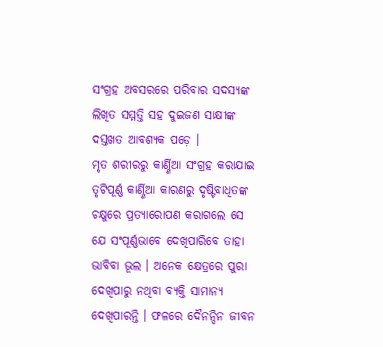ସଂଗ୍ରହ ଅବସରରେ ପରିବାର ସଦସ୍ୟଙ୍କ ଲିଖିତ ସମ୍ମତ୍ତି ସହ ଦୁଇଜଣ ସାକ୍ଷୀଙ୍କ ଦସ୍ତଖତ ଆବଶ୍ୟକ ପଡ଼େ ।
ମୃତ ଶରୀରରୁ କାର୍ଣ୍ଣିଆ ସଂଗ୍ରହ କରାଯାଇ ତୃଟିପୂର୍ଣ୍ଣ କାର୍ଣ୍ଣିଆ କାରଣରୁ ଦୃଷ୍ଟିବାଧିତଙ୍କ ଚକ୍ଷୁରେ ପ୍ରତ୍ୟାରୋପଣ କରାଗଲେ ସେ ଯେ ସଂପୂର୍ଣ୍ଣଭାବେ ଦେଖିପାରିବେ ତାହା ଭାବିବା ଭୂଲ । ଅନେକ କ୍ଷେତ୍ରରେ ପୁରା ଦେଖିପାରୁ ନଥିବା ବ୍ୟକ୍ତି ସାମାନ୍ୟ ଦେଖିପାରନ୍ତି । ଫଳରେ ଦୈନନ୍ଦିନ ଜୀବନ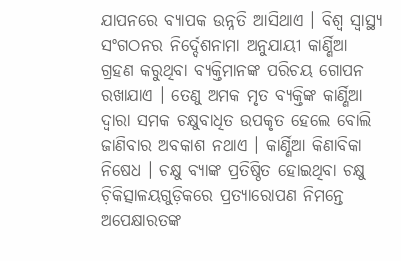ଯାପନରେ ବ୍ୟାପକ ଉନ୍ନତି ଆସିଥାଏ । ବିଶ୍ୱ ସ୍ୱାସ୍ଥ୍ୟ ସଂଗଠନର ନିର୍ଦ୍ଦେଶନାମା ଅନୁଯାୟୀ କାର୍ଣ୍ଣିଆ ଗ୍ରହଣ କରୁଥିବା ବ୍ୟକ୍ତିମାନଙ୍କ ପରିଚୟ ଗୋପନ ରଖାଯାଏ । ତେଣୁ ଅମକ ମୃତ ବ୍ୟକ୍ତିଙ୍କ କାର୍ଣ୍ଣିଆ ଦ୍ୱାରା ସମକ ଚକ୍ଷୁବାଧିତ ଉପକୃତ ହେଲେ ବୋଲି ଜାଣିବାର ଅବକାଶ ନଥାଏ । କାର୍ଣ୍ଣିଆ କିଣାବିକା ନିଷେଧ । ଚକ୍ଷୁ ବ୍ୟାଙ୍କ ପ୍ରତିଷ୍ଠିତ ହୋଇଥିବା ଚକ୍ଷୁ ଚ଼ିକିତ୍ସାଳୟଗୁଡ଼ିକରେ ପ୍ରତ୍ୟାରୋପଣ ନିମନ୍ତେ ଅପେକ୍ଷାରତଙ୍କ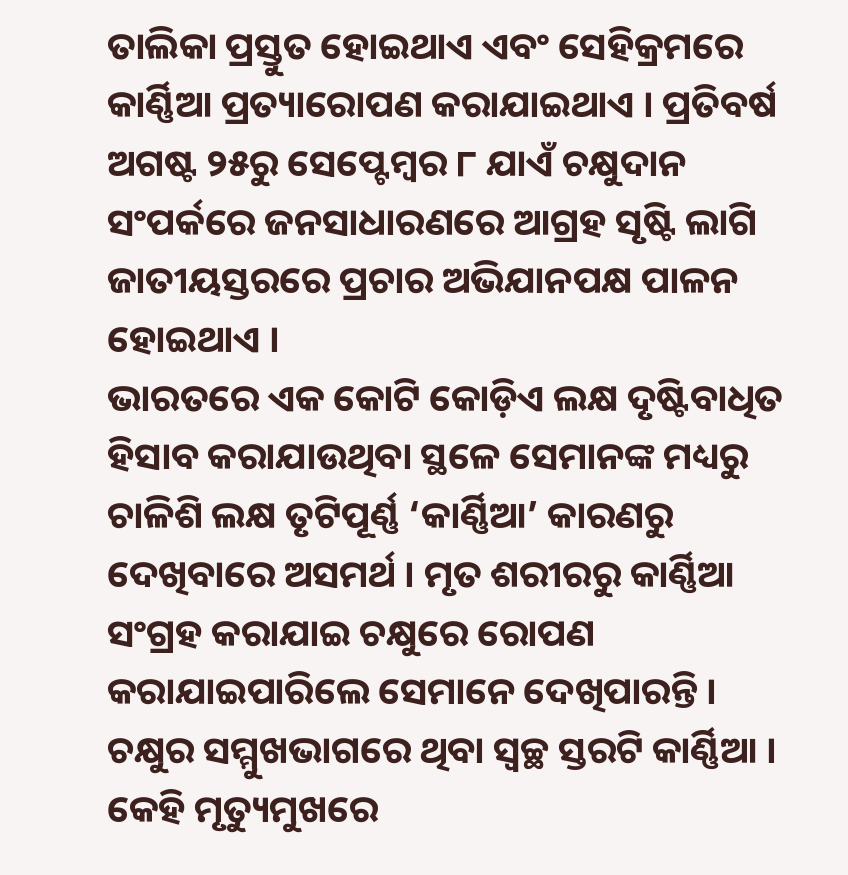ତାଲିକା ପ୍ରସ୍ତୁତ ହୋଇଥାଏ ଏବଂ ସେହିକ୍ରମରେ କାର୍ଣ୍ଣିଆ ପ୍ରତ୍ୟାରୋପଣ କରାଯାଇଥାଏ । ପ୍ରତିବର୍ଷ ଅଗଷ୍ଟ ୨୫ରୁ ସେପ୍ଟେମ୍ୱର ୮ ଯାଏଁ ଚକ୍ଷୁଦାନ ସଂପର୍କରେ ଜନସାଧାରଣରେ ଆଗ୍ରହ ସୃଷ୍ଟି ଲାଗି ଜାତୀୟସ୍ତରରେ ପ୍ରଚାର ଅଭିଯାନପକ୍ଷ ପାଳନ ହୋଇଥାଏ ।
ଭାରତରେ ଏକ କୋଟି କୋଡ଼ିଏ ଲକ୍ଷ ଦୃଷ୍ଟିବାଧିତ ହିସାବ କରାଯାଉଥିବା ସ୍ଥଳେ ସେମାନଙ୍କ ମଧ୍ୟରୁ ଚାଳିଶି ଲକ୍ଷ ତୃଟିପୂର୍ଣ୍ଣ ‘କାର୍ଣ୍ଣିଆ’ କାରଣରୁ ଦେଖିବାରେ ଅସମର୍ଥ । ମୃତ ଶରୀରରୁ କାର୍ଣ୍ଣିଆ ସଂଗ୍ରହ କରାଯାଇ ଚକ୍ଷୁରେ ରୋପଣ କରାଯାଇପାରିଲେ ସେମାନେ ଦେଖିପାରନ୍ତି । ଚକ୍ଷୁର ସମ୍ମୁଖଭାଗରେ ଥିବା ସ୍ୱଚ୍ଛ ସ୍ତରଟି କାର୍ଣ୍ଣିଆ । କେହି ମୃତ୍ୟୁମୁଖରେ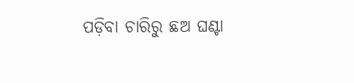ପଡ଼ିବା ଚାରିରୁ ଛଅ ଘଣ୍ଟା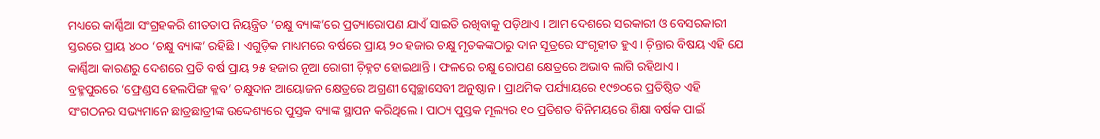ମଧ୍ୟରେ କାର୍ଣ୍ଣିଆ ସଂଗ୍ରହକରି ଶୀତତାପ ନିୟନ୍ତ୍ରିତ ‘ଚକ୍ଷୁ ବ୍ୟାଙ୍କ’ରେ ପ୍ରତ୍ୟାରୋପଣ ଯାଏଁ ସାଇତି ରଖିବାକୁ ପଡ଼ିଥାଏ । ଆମ ଦେଶରେ ସରକାରୀ ଓ ବେସରକାରୀ ସ୍ତରରେ ପ୍ରାୟ ୪୦୦ ‘ଚକ୍ଷୁ ବ୍ୟାଙ୍କ’ ରହିଛି । ଏଗୁଡ଼ିକ ମାଧ୍ୟମରେ ବର୍ଷରେ ପ୍ରାୟ ୨୦ ହଜାର ଚକ୍ଷୁ ମୃତକଙ୍କଠାରୁ ଦାନ ସୂତ୍ରରେ ସଂଗୃହୀତ ହୁଏ । ଚ଼ିନ୍ତାର ବିଷୟ ଏହି ଯେ କାର୍ଣ୍ଣିଆ କାରଣରୁ ଦେଶରେ ପ୍ରତି ବର୍ଷ ପ୍ରାୟ ୨୫ ହଜାର ନୂଆ ରୋଗୀ ଚ଼ିହ୍ନଟ ହୋଇଥାନ୍ତି । ଫଳରେ ଚକ୍ଷୁ ରୋପଣ କ୍ଷେତ୍ରରେ ଅଭାବ ଲାଗି ରହିଥାଏ ।
ବ୍ରହ୍ମପୁରରେ ‘ଫ୍ରେଣ୍ଡସ ହେଲପିଙ୍ଗ କ୍ଳବ’ ଚକ୍ଷୁଦାନ ଆୟୋଜନ କ୍ଷେତ୍ରରେ ଅଗ୍ରଣୀ ସ୍ୱେଚ୍ଛାସେବୀ ଅନୁଷ୍ଠାନ । ପ୍ରାଥମିକ ପର୍ଯ୍ୟାୟରେ ୧୯୭୦ରେ ପ୍ରତିଷ୍ଠିତ ଏହି ସଂଗଠନର ସଭ୍ୟମାନେ ଛାତ୍ରଛାତ୍ରୀଙ୍କ ଉଦ୍ଦେଶ୍ୟରେ ପୁସ୍ତକ ବ୍ୟାଙ୍କ ସ୍ଥାପନ କରିଥିଲେ । ପାଠ୍ୟ ପୁସ୍ତକ ମୂଲ୍ୟର ୧୦ ପ୍ରତିଶତ ବିନିମୟରେ ଶିକ୍ଷା ବର୍ଷକ ପାଇଁ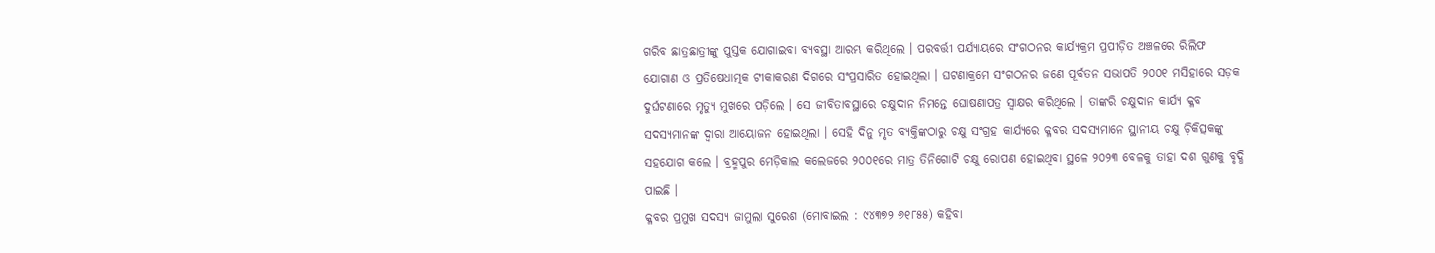ଗରିବ ଛାତ୍ରଛାତ୍ରୀଙ୍କୁ ପୁସ୍ତକ ଯୋଗାଇବା ବ୍ୟବସ୍ଥା ଆରମ୍ଭ କରିଥିଲେ । ପରବର୍ତ୍ତୀ ପର୍ଯ୍ୟାୟରେ ସଂଗଠନର କାର୍ଯ୍ୟକ୍ରମ ପ୍ରପୀଡ଼ିତ ଅଞ୍ଚଳରେ ରିଲିଫ ଯୋଗାଣ ଓ ପ୍ରତିଷେଧାତ୍ମକ ଟୀକାକରଣ ଦିଗରେ ସଂପ୍ରସାରିତ ହୋଇଥିଲା । ଘଟଣାକ୍ରମେ ସଂଗଠନର ଜଣେ ପୂର୍ବତନ ସଭାପତି ୨୦୦୧ ମସିହାରେ ସଡ଼କ ଦୁର୍ଘଟଣାରେ ମୃତ୍ୟୁ ମୁଖରେ ପଡ଼ିଲେ । ସେ ଜୀବିତାବସ୍ଥାରେ ଚକ୍ଷୁଦାନ ନିମନ୍ତେ ଘୋଷଣାପତ୍ର ସ୍ୱାକ୍ଷର କରିଥିଲେ । ତାଙ୍କରି ଚକ୍ଷୁଦାନ କାର୍ଯ୍ୟ କ୍ଳବ ସଦସ୍ୟମାନଙ୍କ ଦ୍ୱାରା ଆୟୋଜନ ହୋଇଥିଲା । ସେହି ଦିନୁ ମୃତ ବ୍ୟକ୍ତିଙ୍କଠାରୁ ଚକ୍ଷୁ ସଂଗ୍ରହ କାର୍ଯ୍ୟରେ କ୍ଳବର ସଦସ୍ୟମାନେ ସ୍ଥାନୀୟ ଚକ୍ଷୁ ଚ଼ିକିତ୍ସକଙ୍କୁ ସହଯୋଗ କଲେ । ବ୍ରହ୍ମପୁର ମେଡ଼ିକାଲ କଲେଜରେ ୨୦୦୧ରେ ମାତ୍ର ତିନିଗୋଟି ଚକ୍ଷୁ ରୋପଣ ହୋଇଥିବା ସ୍ଥଳେ ୨୦୨୩ ବେଳକୁ ତାହା ଦଶ ଗୁଣକୁ ବୃଦ୍ଧି ପାଇଛି ।
କ୍ଳବର ପ୍ରମୁଖ ସଦସ୍ୟ ଜାମୁଲା ସୁରେଶ (ମୋବାଇଲ : ୯୪୩୭୨ ୬୧୮୫୫) କହିବା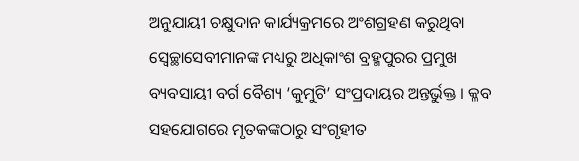ଅନୁଯାୟୀ ଚକ୍ଷୁଦାନ କାର୍ଯ୍ୟକ୍ରମରେ ଅଂଶଗ୍ରହଣ କରୁଥିବା ସ୍ୱେଚ୍ଛାସେବୀମାନଙ୍କ ମଧ୍ୟରୁ ଅଧିକାଂଶ ବ୍ରହ୍ମପୁରର ପ୍ରମୁଖ ବ୍ୟବସାୟୀ ବର୍ଗ ବୈଶ୍ୟ ‘କୁମୁଟି’ ସଂପ୍ରଦାୟର ଅନ୍ତର୍ଭୁକ୍ତ । କ୍ଳବ ସହଯୋଗରେ ମୃତକଙ୍କଠାରୁ ସଂଗୃହୀତ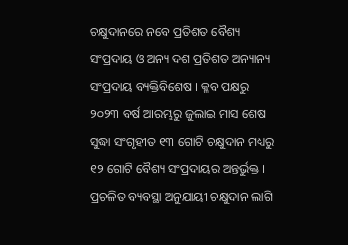ଚକ୍ଷୁଦାନରେ ନବେ ପ୍ରତିଶତ ବୈଶ୍ୟ ସଂପ୍ରଦାୟ ଓ ଅନ୍ୟ ଦଶ ପ୍ରତିଶତ ଅନ୍ୟାନ୍ୟ ସଂପ୍ରଦାୟ ବ୍ୟକ୍ତିବିଶେଷ । କ୍ଳବ ପକ୍ଷରୁ ୨୦୨୩ ବର୍ଷ ଆରମ୍ଭରୁ ଜୁଲାଇ ମାସ ଶେଷ ସୁଦ୍ଧା ସଂଗୃହୀତ ୧୩ ଗୋଟି ଚକ୍ଷୁଦାନ ମଧ୍ୟରୁ ୧୨ ଗୋଟି ବୈଶ୍ୟ ସଂପ୍ରଦାୟର ଅନ୍ତର୍ଭୁକ୍ତ । ପ୍ରଚଳିତ ବ୍ୟବସ୍ଥା ଅନୁଯାୟୀ ଚକ୍ଷୁଦାନ ଲାଗି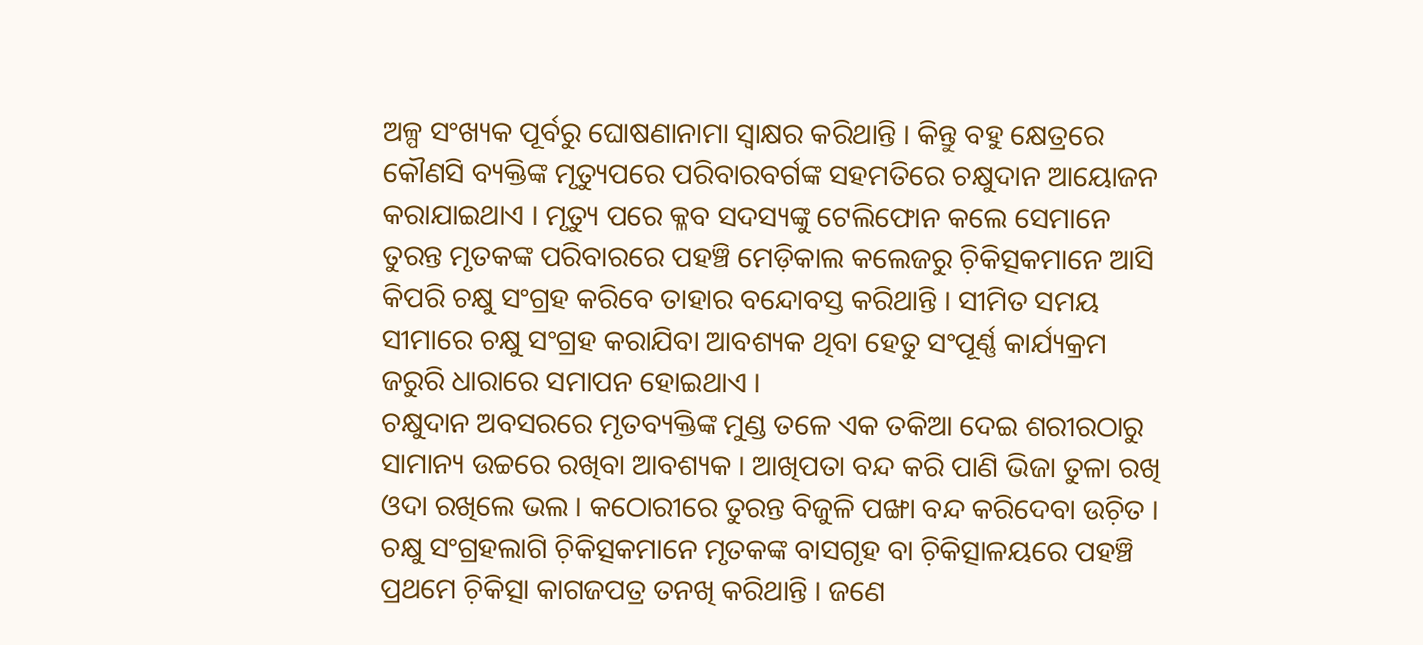ଅଳ୍ପ ସଂଖ୍ୟକ ପୂର୍ବରୁ ଘୋଷଣାନାମା ସ୍ୱାକ୍ଷର କରିଥାନ୍ତି । କିନ୍ତୁ ବହୁ କ୍ଷେତ୍ରରେ କୌଣସି ବ୍ୟକ୍ତିଙ୍କ ମୃତ୍ୟୁପରେ ପରିବାରବର୍ଗଙ୍କ ସହମତିରେ ଚକ୍ଷୁଦାନ ଆୟୋଜନ କରାଯାଇଥାଏ । ମୃତ୍ୟୁ ପରେ କ୍ଳବ ସଦସ୍ୟଙ୍କୁ ଟେଲିଫୋନ କଲେ ସେମାନେ ତୁରନ୍ତ ମୃତକଙ୍କ ପରିବାରରେ ପହଞ୍ଚି ମେଡ଼ିକାଲ କଲେଜରୁ ଚ଼ିକିତ୍ସକମାନେ ଆସି କିପରି ଚକ୍ଷୁ ସଂଗ୍ରହ କରିବେ ତାହାର ବନ୍ଦୋବସ୍ତ କରିଥାନ୍ତି । ସୀମିତ ସମୟ ସୀମାରେ ଚକ୍ଷୁ ସଂଗ୍ରହ କରାଯିବା ଆବଶ୍ୟକ ଥିବା ହେତୁ ସଂପୂର୍ଣ୍ଣ କାର୍ଯ୍ୟକ୍ରମ ଜରୁରି ଧାରାରେ ସମାପନ ହୋଇଥାଏ ।
ଚକ୍ଷୁଦାନ ଅବସରରେ ମୃତବ୍ୟକ୍ତିଙ୍କ ମୁଣ୍ଡ ତଳେ ଏକ ତକିଆ ଦେଇ ଶରୀରଠାରୁ ସାମାନ୍ୟ ଉଚ୍ଚରେ ରଖିବା ଆବଶ୍ୟକ । ଆଖିପତା ବନ୍ଦ କରି ପାଣି ଭିଜା ତୁଳା ରଖି ଓଦା ରଖିଲେ ଭଲ । କଠୋରୀରେ ତୁରନ୍ତ ବିଜୁଳି ପଙ୍ଖା ବନ୍ଦ କରିଦେବା ଉଚ଼ିତ । ଚକ୍ଷୁ ସଂଗ୍ରହଲାଗି ଚ଼ିକିତ୍ସକମାନେ ମୃତକଙ୍କ ବାସଗୃହ ବା ଚ଼ିକିତ୍ସାଳୟରେ ପହଞ୍ଚି ପ୍ରଥମେ ଚ଼ିକିତ୍ସା କାଗଜପତ୍ର ତନଖି କରିଥାନ୍ତି । ଜଣେ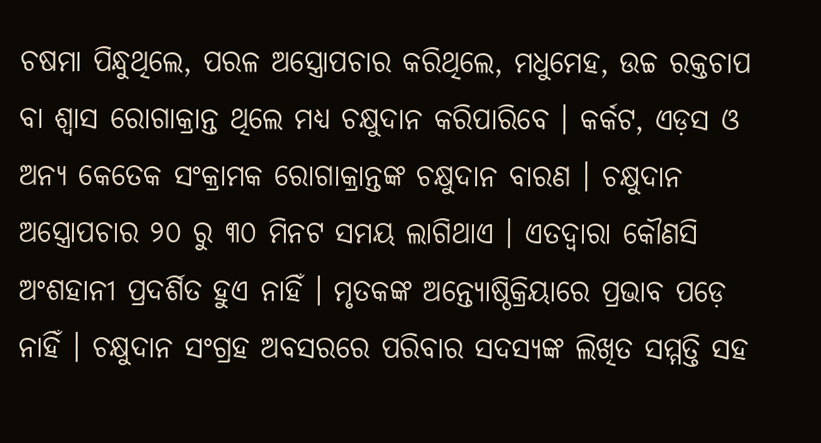ଚଷମା ପିନ୍ଧୁଥିଲେ, ପରଳ ଅସ୍ତ୍ରୋପଚାର କରିଥିଲେ, ମଧୁମେହ, ଉଚ୍ଚ ରକ୍ତଚାପ ବା ଶ୍ୱାସ ରୋଗାକ୍ରାନ୍ତ ଥିଲେ ମଧ୍ୟ ଚକ୍ଷୁଦାନ କରିପାରିବେ । କର୍କଟ, ଏଡ଼ସ ଓ ଅନ୍ୟ କେତେକ ସଂକ୍ରାମକ ରୋଗାକ୍ରାନ୍ତଙ୍କ ଚକ୍ଷୁଦାନ ବାରଣ । ଚକ୍ଷୁଦାନ ଅସ୍ତ୍ରୋପଚାର ୨୦ ରୁ ୩୦ ମିନଟ ସମୟ ଲାଗିଥାଏ । ଏତଦ୍ୱାରା କୌଣସି ଅଂଶହାନୀ ପ୍ରଦର୍ଶିତ ହୁଏ ନାହିଁ । ମୃତକଙ୍କ ଅନ୍ତ୍ୟୋଷ୍ଠିକ୍ରିୟାରେ ପ୍ରଭାବ ପଡ଼େ ନାହିଁ । ଚକ୍ଷୁଦାନ ସଂଗ୍ରହ ଅବସରରେ ପରିବାର ସଦସ୍ୟଙ୍କ ଲିଖିତ ସମ୍ମତ୍ତି ସହ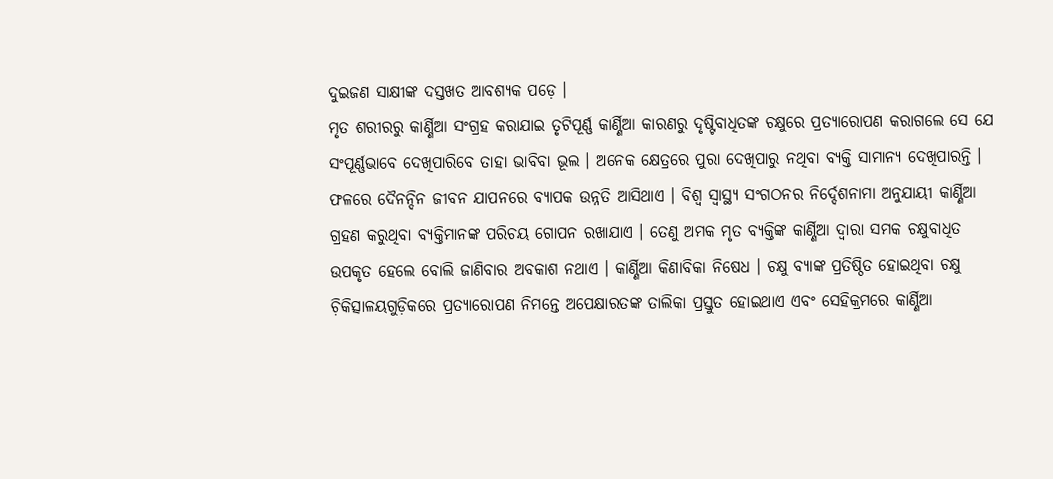ଦୁଇଜଣ ସାକ୍ଷୀଙ୍କ ଦସ୍ତଖତ ଆବଶ୍ୟକ ପଡ଼େ ।
ମୃତ ଶରୀରରୁ କାର୍ଣ୍ଣିଆ ସଂଗ୍ରହ କରାଯାଇ ତୃଟିପୂର୍ଣ୍ଣ କାର୍ଣ୍ଣିଆ କାରଣରୁ ଦୃଷ୍ଟିବାଧିତଙ୍କ ଚକ୍ଷୁରେ ପ୍ରତ୍ୟାରୋପଣ କରାଗଲେ ସେ ଯେ ସଂପୂର୍ଣ୍ଣଭାବେ ଦେଖିପାରିବେ ତାହା ଭାବିବା ଭୂଲ । ଅନେକ କ୍ଷେତ୍ରରେ ପୁରା ଦେଖିପାରୁ ନଥିବା ବ୍ୟକ୍ତି ସାମାନ୍ୟ ଦେଖିପାରନ୍ତି । ଫଳରେ ଦୈନନ୍ଦିନ ଜୀବନ ଯାପନରେ ବ୍ୟାପକ ଉନ୍ନତି ଆସିଥାଏ । ବିଶ୍ୱ ସ୍ୱାସ୍ଥ୍ୟ ସଂଗଠନର ନିର୍ଦ୍ଦେଶନାମା ଅନୁଯାୟୀ କାର୍ଣ୍ଣିଆ ଗ୍ରହଣ କରୁଥିବା ବ୍ୟକ୍ତିମାନଙ୍କ ପରିଚୟ ଗୋପନ ରଖାଯାଏ । ତେଣୁ ଅମକ ମୃତ ବ୍ୟକ୍ତିଙ୍କ କାର୍ଣ୍ଣିଆ ଦ୍ୱାରା ସମକ ଚକ୍ଷୁବାଧିତ ଉପକୃତ ହେଲେ ବୋଲି ଜାଣିବାର ଅବକାଶ ନଥାଏ । କାର୍ଣ୍ଣିଆ କିଣାବିକା ନିଷେଧ । ଚକ୍ଷୁ ବ୍ୟାଙ୍କ ପ୍ରତିଷ୍ଠିତ ହୋଇଥିବା ଚକ୍ଷୁ ଚ଼ିକିତ୍ସାଳୟଗୁଡ଼ିକରେ ପ୍ରତ୍ୟାରୋପଣ ନିମନ୍ତେ ଅପେକ୍ଷାରତଙ୍କ ତାଲିକା ପ୍ରସ୍ତୁତ ହୋଇଥାଏ ଏବଂ ସେହିକ୍ରମରେ କାର୍ଣ୍ଣିଆ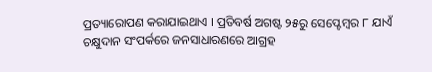ପ୍ରତ୍ୟାରୋପଣ କରାଯାଇଥାଏ । ପ୍ରତିବର୍ଷ ଅଗଷ୍ଟ ୨୫ରୁ ସେପ୍ଟେମ୍ୱର ୮ ଯାଏଁ ଚକ୍ଷୁଦାନ ସଂପର୍କରେ ଜନସାଧାରଣରେ ଆଗ୍ରହ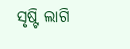ସୃଷ୍ଟି ଲାଗି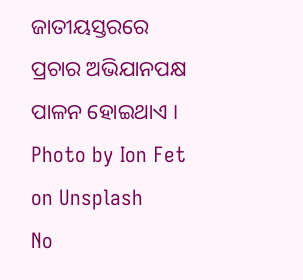ଜାତୀୟସ୍ତରରେ ପ୍ରଚାର ଅଭିଯାନପକ୍ଷ ପାଳନ ହୋଇଥାଏ ।
Photo by Ion Fet on Unsplash
No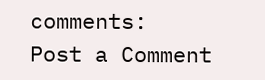comments:
Post a Comment